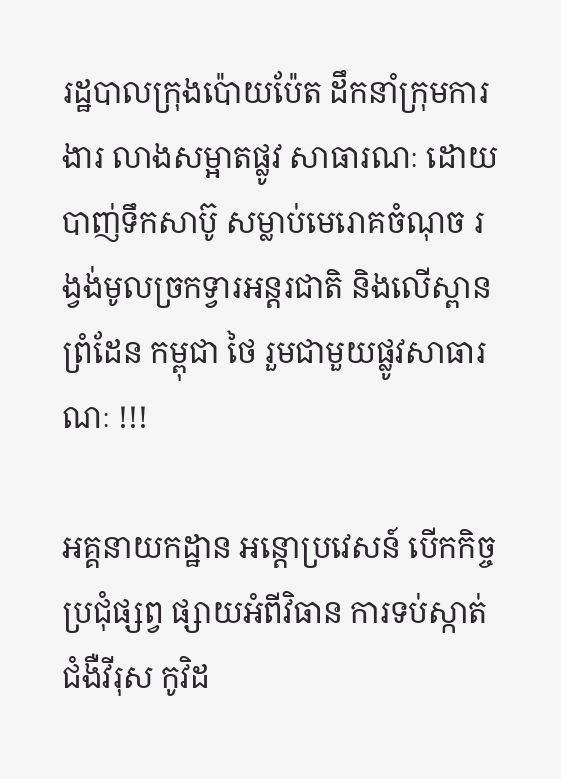រដ្ឋបាលក្រុងប៉ោយប៉ែត ដឹកនាំក្រុមការងារ លាងសម្អាតផ្លូវ សាធារណៈ ដោយបាញ់ទឹកសាប៊ូ សម្លាប់មេរោគចំណុច រង្វង់មូលច្រកទ្វារអន្តរជាតិ និងលើស្ពានព្រំដែន កម្ពុជា ថៃ រួមជាមួយផ្លូវសាធារណៈ !!!

អគ្គនាយកដ្ឋាន អន្តោប្រវេសន៍ បើកកិច្ចប្រជុំផ្សព្វ ផ្សាយអំពីវិធាន ការទប់ស្កាត់ ជំងឺវីរុស កូវិដ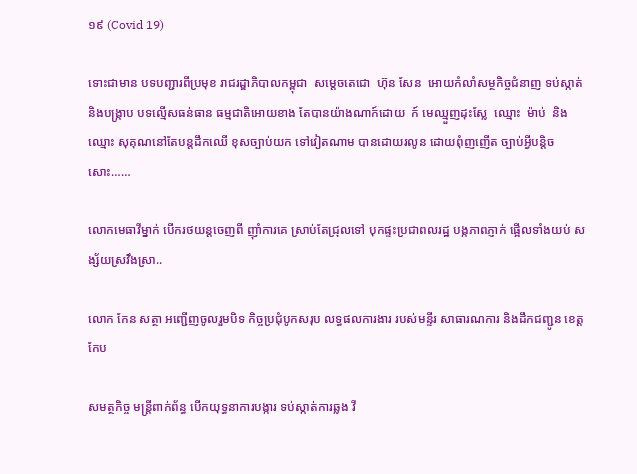១៩ (Covid 19)

ទោះជាមាន បទបញ្ជារពីប្រមុខ រាជរដ្ឌាភិបាលកម្ពុជា  សម្តេចតេជោ  ហ៊ុន សែន  អោយកំលាំសម្ថកិច្ចជំនាញ ទប់ស្កាត់និងបង្ក្រាប បទល្មើសធន់ធាន ធម្មជាតិអោយខាង តែបានយ៉ាងណាក៍ដោយ  ក៍ មេឈ្មួញដុះស្លែ  ឈ្មោះ  ម៉ាប់  និង ឈ្មោះ សុគុណនៅតែបន្តដឹកឈើ ខុសច្បាប់យក ទៅវៀតណាម បានដោយរលូន ដោយពុំញញើត ច្បាប់អ្វីបន្តិចសោះ……

លោកមេធាវីម្នាក់ បើករថយន្តចេញពី ញ៉ាំការគេ ស្រាប់តែជ្រុលទៅ បុកផ្ទះប្រជាពលរដ្ឋ បង្កភាពភ្ញាក់ ផ្អើលទាំងយប់ សង្ស័យស្រវឹងស្រា..

លោក កែន សត្ថា អញ្ជើញចូលរួមបិទ កិច្ចប្រជុំបូកសរុប លទ្ធផលការងារ របស់មន្ទីរ សាធារណការ និងដឹកជញ្ជូន ខេត្តកែប

សមត្ថកិច្ច មន្ត្រីពាក់ព័ន្ធ បើកយុទ្ធនាការបង្ការ ទប់ស្កាត់ការឆ្លង វី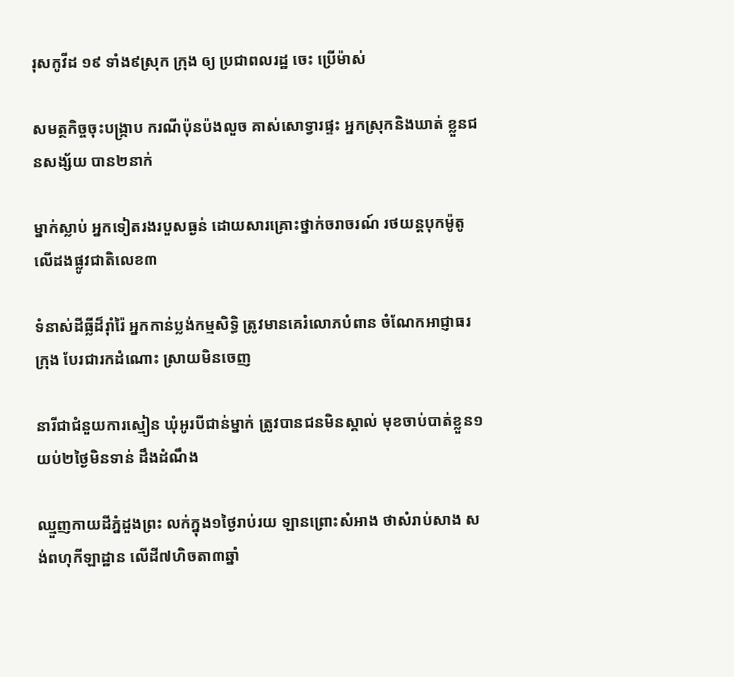រុសកូវីដ ១៩ ទាំង៩ស្រុក ក្រុង ឲ្យ ប្រជាពលរដ្ឋ ចេះ ប្រើម៉ាស់

សមត្ថកិច្ចចុះបង្ក្រាប ករណីប៉ុនប៉ងលួច គាស់សោទ្វារផ្ទះ អ្នកស្រុកនិងឃាត់ ខ្លួនជនសង្ស័យ បាន២នាក់

ម្នាក់ស្លាប់ អ្នកទៀតរងរបួសធ្ងន់ ដោយសារគ្រោះថ្នាក់ចរាចរណ៍ រថយន្តបុកម៉ូតូ លើដងផ្លូវជាតិលេខ៣

ទំនាស់ដីធ្លីដ៏រ៉ាំរ៉ៃ អ្នកកាន់ប្លង់កម្មសិទ្ធិ ត្រូវមានគេរំលោភបំពាន ចំណែកអាជ្ញាធរក្រុង បែរជារកដំណោះ ស្រាយមិនចេញ

នារីជាជំនួយការស្មៀន ឃុំអូរបីជាន់ម្នាក់ ត្រូវបានជនមិនស្គាល់ មុខចាប់បាត់ខ្លួន១ យប់២ថ្ងៃមិនទាន់ ដឹងដំណឹង

ឈ្មួញកាយដីភ្នំដួងព្រះ លក់ក្នុង១ថ្ងៃរាប់រយ ឡានព្រោះសំអាង ថាសំរាប់សាង សង់ពហុកីឡាដ្ឋាន លើដី៧ហិចតា៣ឆ្នាំ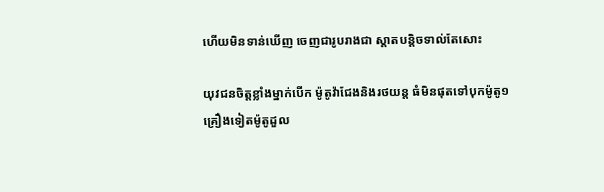ហើយមិនទាន់ឃើញ ចេញជារូបរាងជា ស្តាតបន្តិចទាល់តែសោះ

យុវជនចិត្តខ្លាំងម្នាក់បើក ម៉ូតូវ៉ាជែងនិងរថយន្ត ធំមិនផុតទៅបុកម៉ូតូ១ គ្រឿងទៀតម៉ូតូដួល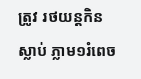ត្រូវ រថយន្តកិនស្លាប់ ភ្លាម១រំពេច